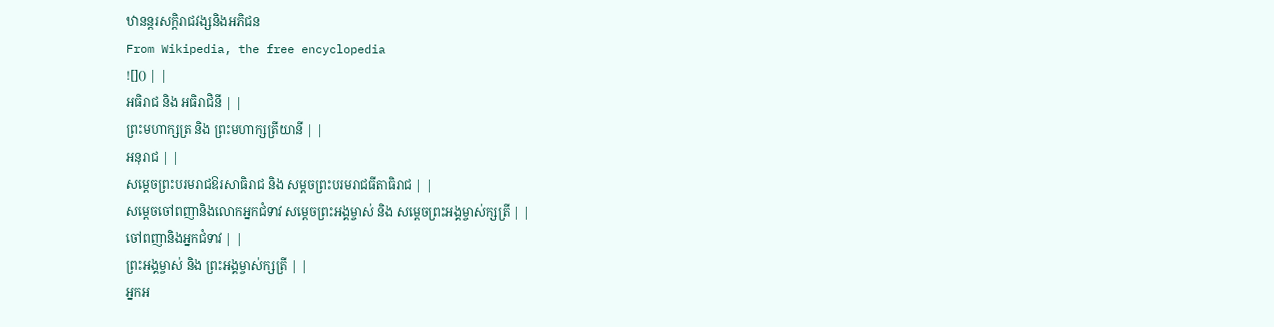ឋានន្តរសក្ដិរាជវង្សនិងអភិជន
From Wikipedia, the free encyclopedia
![]() | |
អធិរាជ និង អធិរាជិនី | |
ព្រះមហាក្សត្រ និង ព្រះមហាក្សត្រីយានី | |
អនុរាជ | |
សម្ដេចព្រះបរមរាជឱរសាធិរាជ និង សម្ដចព្រះបរមរាជធីតាធិរាជ | |
សម្ដេចចៅពញានិងលោកអ្នកជំទាវ សម្ដេចព្រះអង្គម្ចាស់ និង សម្ដេចព្រះអង្គម្ចាស់ក្សត្រី | |
ចៅពញានិងអ្នកជំទាវ | |
ព្រះអង្គម្ចាស់ និង ព្រះអង្គម្ចាស់ក្សត្រី | |
អ្នកអ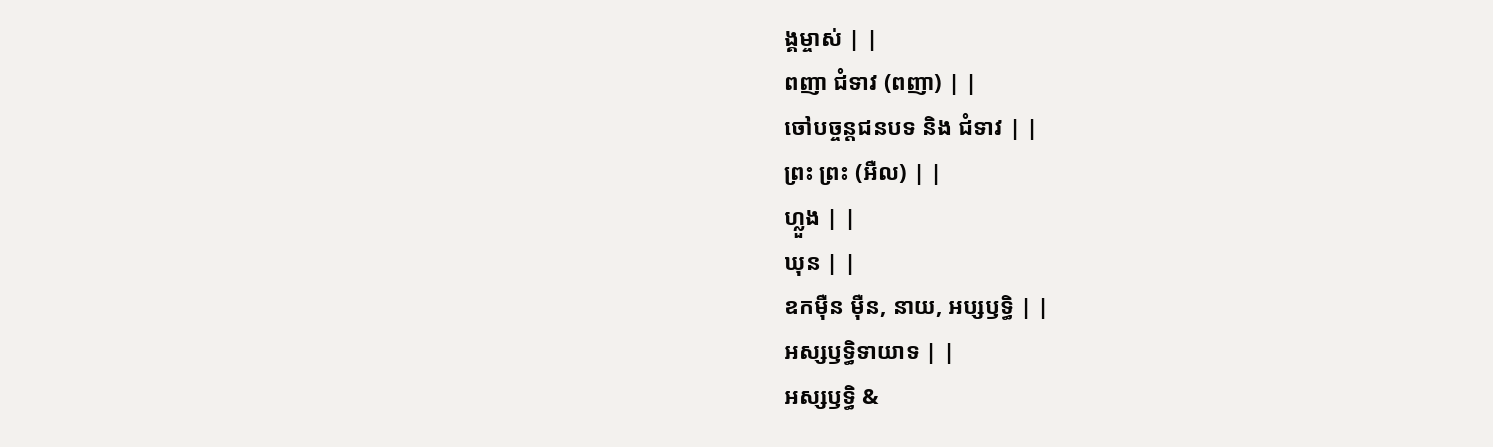ង្គម្ចាស់ | |
ពញា ជំទាវ (ពញា) | |
ចៅបច្ចន្តជនបទ និង ជំទាវ | |
ព្រះ ព្រះ (អឺល) | |
ហ្លួង | |
ឃុន | |
ឧកម៉ឺន ម៉ឺន, នាយ, អប្សឫទ្ធិ | |
អស្សឫទ្ធិទាយាទ | |
អស្សឫទ្ធិ &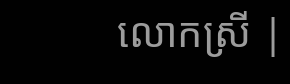លោកស្រី |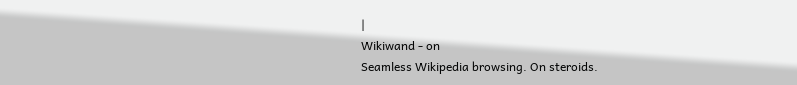|
Wikiwand - on
Seamless Wikipedia browsing. On steroids.